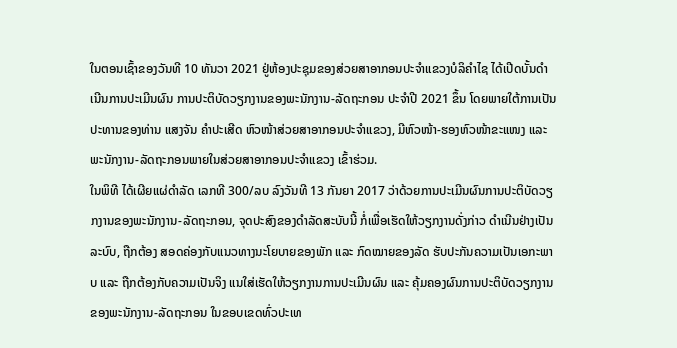ໃນຕອນເຊົ້າຂອງວັນທີ 10 ທັນວາ 2021 ຢູ່ຫ້ອງປະຊຸມຂອງສ່ວຍສາອາກອນປະຈຳແຂວງບໍລິຄຳໄຊ ໄດ້ເປີດບັ້ນດຳເນີນການປະເມີນຜົນ ການປະຕິບັດວຽກງານຂອງພະນັກງານ-ລັດຖະກອນ ປະຈຳປີ 2021 ຂຶ້ນ ໂດຍພາຍໃຕ້ການເປັນປະທານຂອງທ່ານ ແສງຈັນ ຄຳປະເສີດ ຫົວໜ້າສ່ວຍສາອາກອນປະຈຳແຂວງ, ມີຫົວໜ້າ-ຮອງຫົວໜ້າຂະແໜງ ແລະ ພະນັກງານ-ລັດຖະກອນພາຍໃນສ່ວຍສາອາກອນປະຈຳແຂວງ ເຂົ້າຮ່ວມ.
ໃນພິທີ ໄດ້ເຜີຍແຜ່ດຳລັດ ເລກທີ 300/ລບ ລົງວັນທີ 13 ກັນຍາ 2017 ວ່າດ້ວຍການປະເມີນຜົນການປະຕິບັດວຽກງານຂອງພະນັກງານ-ລັດຖະກອນ, ຈຸດປະສົງຂອງດຳລັດສະບັບນີ້ ກໍ່ເພື່ອເຮັດໃຫ້ວຽກງານດັ່ງກ່າວ ດຳເນີນຢ່າງເປັນລະບົບ, ຖືກຕ້ອງ ສອດຄ່ອງກັບແນວທາງນະໂຍບາຍຂອງພັກ ແລະ ກົດໝາຍຂອງລັດ ຮັບປະກັນຄວາມເປັນເອກະພາບ ແລະ ຖືກຕ້ອງກັບຄວາມເປັນຈິງ ແນໃສ່ເຮັດໃຫ້ວຽກງານການປະເມີນຜົນ ແລະ ຄຸ້ມຄອງຜົນການປະຕິບັດວຽກງານຂອງພະນັກງານ-ລັດຖະກອນ ໃນຂອບເຂດທົ່ວປະເທ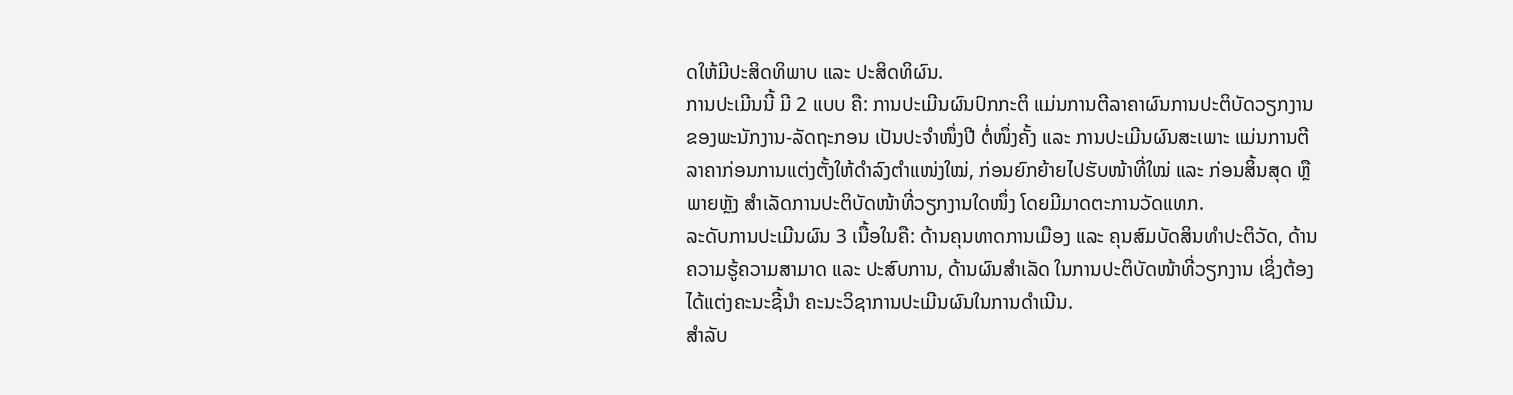ດໃຫ້ມີປະສິດທິພາບ ແລະ ປະສິດທິຜົນ.
ການປະເມີນນີ້ ມີ 2 ແບບ ຄື: ການປະເມີນຜົນປົກກະຕິ ແມ່ນການຕີລາຄາຜົນການປະຕິບັດວຽກງານຂອງພະນັກງານ-ລັດຖະກອນ ເປັນປະຈຳໜຶ່ງປີ ຕໍ່ໜຶ່ງຄັ້ງ ແລະ ການປະເມີນຜົນສະເພາະ ແມ່ນການຕີລາຄາກ່ອນການແຕ່ງຕັ້ງໃຫ້ດຳລົງຕຳແໜ່ງໃໝ່, ກ່ອນຍົກຍ້າຍໄປຮັບໜ້າທີ່ໃໝ່ ແລະ ກ່ອນສິ້ນສຸດ ຫຼື ພາຍຫຼັງ ສຳເລັດການປະຕິບັດໜ້າທີ່ວຽກງານໃດໜຶ່ງ ໂດຍມີມາດຕະການວັດແທກ.
ລະດັບການປະເມີນຜົນ 3 ເນື້ອໃນຄື: ດ້ານຄຸນທາດການເມືອງ ແລະ ຄຸນສົມບັດສິນທຳປະຕິວັດ, ດ້ານຄວາມຮູ້ຄວາມສາມາດ ແລະ ປະສົບການ, ດ້ານຜົນສຳເລັດ ໃນການປະຕິບັດໜ້າທີ່ວຽກງານ ເຊິ່ງຕ້ອງໄດ້ແຕ່ງຄະນະຊີ້ນຳ ຄະນະວິຊາການປະເມີນຜົນໃນການດຳເນີນ.
ສຳລັບ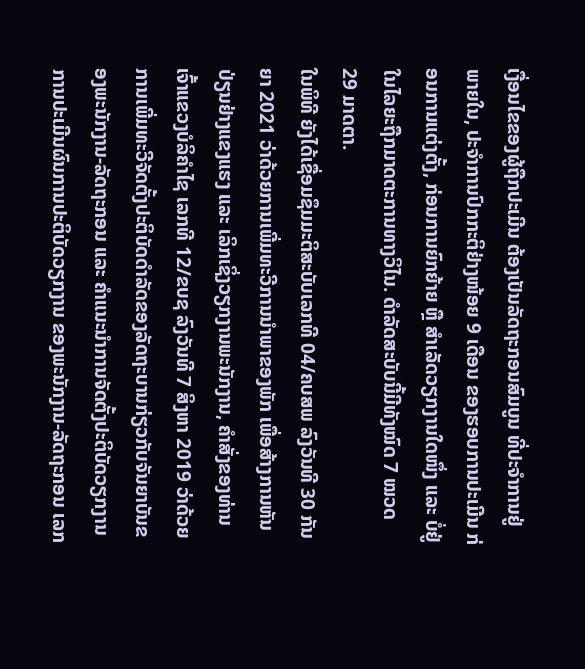ເງື່ອນໄຂຂອງຜູ້ຖືກປະເມີນ ຕ້ອງເປັນລັດຖະກອນສົມບູນ ທີ່ປະຈຳການຢູ່ພາຍໃນ, ປະຈຳການປົກກະຕິຢ່າງໜ້ອຍ 9 ເດືອນ ຂອງຮອບການປະເມີນ ກ່ອນການແຕ່ງຕັ້ງ, ກ່ອນການຍົກຍ້າຍ ຫຼື ສຳເລັດວຽກງານໃດໜຶ່ງ ແລະ ບໍ່ຢູ່ໃນໄລຍະຖືກມາດຕະການທາງວິໄນ. ດຳລັດສະບັບນີ້ມີທັງໝົດ 7 ໝວດ 29 ມາດຕາ.
ໃນພິທີ ຍັງໄດ້ເຊື່ອມຊຶມມະຕິສະບັບເລກທີ 04/ຄບສພ ລົງວັນທີ 30 ກັນຍາ 2021 ວ່າດ້ວຍການເພີ່ມທະວີການນຳພາຂອງພັກ ເພື່ອສ້າງການຫັນປ່ຽນຢ່າງແຂງແຮງ ແລະ ເລິກເຊິ່ງວຽກງານພະນັກງານ, ຄຳສັ່ງຂອງທ່ານເຈົ້າແຂວງບໍລິຄຳໄຊ ເລກທີ 12/ຂບຊ ລົງວັນທີ 7 ສິງຫາ 2019 ວ່າດ້ວຍການເພີ່ມທະວີຈັດຕັ້ງປະຕິບັດດຳລັດຂອງລັດຖະບານກ່ຽວກັບຈັນຍາບັນຂອງພະນັກງານ-ລັດຖະກອນ ແລະ ຄຳແນະນຳການຈັດຕັ້ງປະຕິບັດວຽກງານ ການປະເມີນຜົນການປະຕິບັດວຽກງານ ຂອງພະນັກງານ-ລັດຖະກອນ ເລກ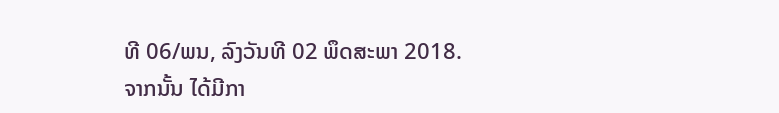ທີ 06/ພນ, ລົງວັນທີ 02 ພຶດສະພາ 2018.
ຈາກນັ້ນ ໄດ້ມີກາ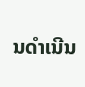ນດຳເນີນ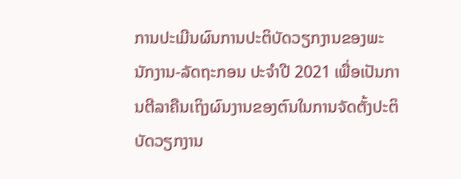ການປະເມີນຜົນການປະຕິບັດວຽກງານຂອງພະນັກງານ-ລັດຖະກອນ ປະຈຳປີ 2021 ເພື່ອເປັນການຕີລາຄືນເຖິງຜົນງານຂອງຕົນໃນການຈັດຕັ້ງປະຕິບັດວຽກງານ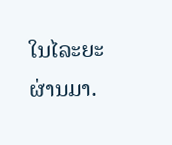ໃນໄລະຍະຜ່ານມາ.